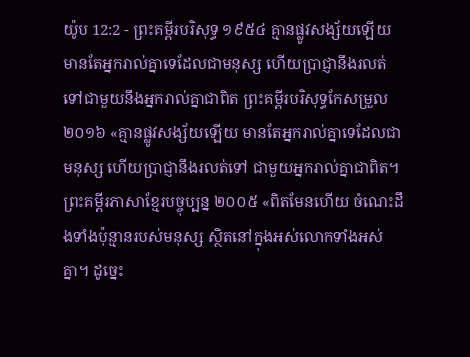យ៉ូប 12:2 - ព្រះគម្ពីរបរិសុទ្ធ ១៩៥៤ គ្មានផ្លូវសង្ស័យឡើយ មានតែអ្នករាល់គ្នាទេដែលជាមនុស្ស ហើយប្រាជ្ញានឹងរលត់ទៅជាមួយនឹងអ្នករាល់គ្នាជាពិត ព្រះគម្ពីរបរិសុទ្ធកែសម្រួល ២០១៦ «គ្មានផ្លូវសង្ស័យឡើយ មានតែអ្នករាល់គ្នាទេដែលជាមនុស្ស ហើយប្រាជ្ញានឹងរលត់ទៅ ជាមួយអ្នករាល់គ្នាជាពិត។ ព្រះគម្ពីរភាសាខ្មែរបច្ចុប្បន្ន ២០០៥ «ពិតមែនហើយ ចំណេះដឹងទាំងប៉ុន្មានរបស់មនុស្ស ស្ថិតនៅក្នុងអស់លោកទាំងអស់គ្នា។ ដូច្នេះ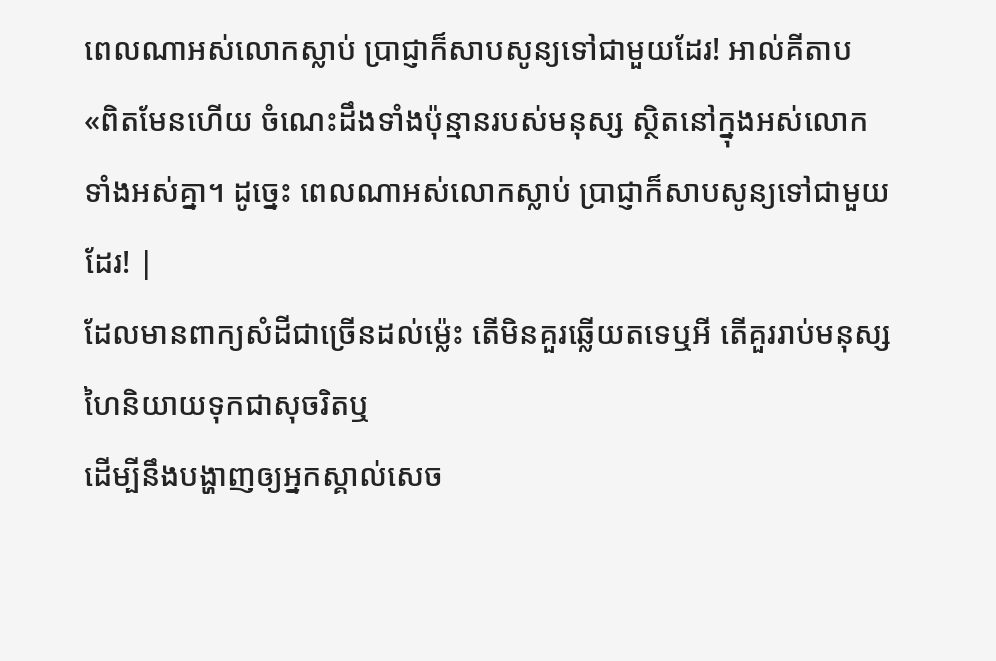ពេលណាអស់លោកស្លាប់ ប្រាជ្ញាក៏សាបសូន្យទៅជាមួយដែរ! អាល់គីតាប «ពិតមែនហើយ ចំណេះដឹងទាំងប៉ុន្មានរបស់មនុស្ស ស្ថិតនៅក្នុងអស់លោកទាំងអស់គ្នា។ ដូច្នេះ ពេលណាអស់លោកស្លាប់ ប្រាជ្ញាក៏សាបសូន្យទៅជាមួយដែរ! |
ដែលមានពាក្យសំដីជាច្រើនដល់ម៉្លេះ តើមិនគួរឆ្លើយតទេឬអី តើគួររាប់មនុស្សហៃនិយាយទុកជាសុចរិតឬ
ដើម្បីនឹងបង្ហាញឲ្យអ្នកស្គាល់សេច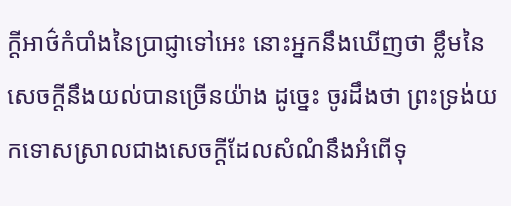ក្ដីអាថ៌កំបាំងនៃប្រាជ្ញាទៅអេះ នោះអ្នកនឹងឃើញថា ខ្លឹមនៃសេចក្ដីនឹងយល់បានច្រើនយ៉ាង ដូច្នេះ ចូរដឹងថា ព្រះទ្រង់យកទោសស្រាលជាងសេចក្ដីដែលសំណំនឹងអំពើទុ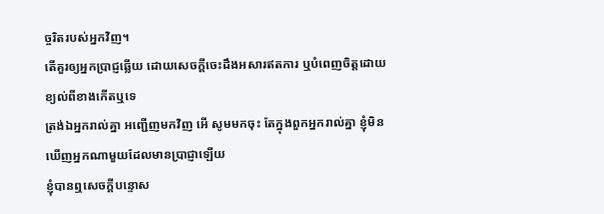ច្ចរិតរបស់អ្នកវិញ។
តើគួរឲ្យអ្នកប្រាជ្ញឆ្លើយ ដោយសេចក្ដីចេះដឹងអសារឥតការ ឬបំពេញចិត្តដោយខ្យល់ពីខាងកើតឬទេ
ត្រង់ឯអ្នករាល់គ្នា អញ្ជើញមកវិញ អើ សូមមកចុះ តែក្នុងពួកអ្នករាល់គ្នា ខ្ញុំមិនឃើញអ្នកណាមួយដែលមានប្រាជ្ញាឡើយ
ខ្ញុំបានឮសេចក្ដីបន្ទោស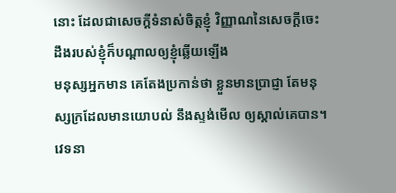នោះ ដែលជាសេចក្ដីទំនាស់ចិត្តខ្ញុំ វិញ្ញាណនៃសេចក្ដីចេះដឹងរបស់ខ្ញុំក៏បណ្តាលឲ្យខ្ញុំឆ្លើយឡើង
មនុស្សអ្នកមាន គេតែងប្រកាន់ថា ខ្លួនមានប្រាជ្ញា តែមនុស្សក្រដែលមានយោបល់ នឹងស្ទង់មើល ឲ្យស្គាល់គេបាន។
វេទនា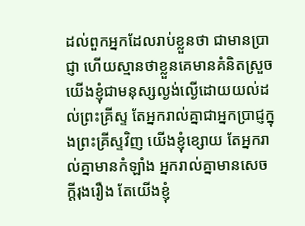ដល់ពួកអ្នកដែលរាប់ខ្លួនថា ជាមានប្រាជ្ញា ហើយស្មានថាខ្លួនគេមានគំនិតស្រួច
យើងខ្ញុំជាមនុស្សល្ងង់ល្ងើដោយយល់ដល់ព្រះគ្រីស្ទ តែអ្នករាល់គ្នាជាអ្នកប្រាជ្ញក្នុងព្រះគ្រីស្ទវិញ យើងខ្ញុំខ្សោយ តែអ្នករាល់គ្នាមានកំឡាំង អ្នករាល់គ្នាមានសេចក្ដីរុងរឿង តែយើងខ្ញុំ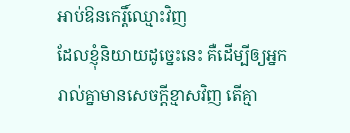អាប់ឱនកេរ្តិ៍ឈ្មោះវិញ
ដែលខ្ញុំនិយាយដូច្នេះនេះ គឺដើម្បីឲ្យអ្នករាល់គ្នាមានសេចក្ដីខ្មាសវិញ តើគ្មា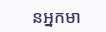នអ្នកមា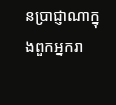នប្រាជ្ញាណាក្នុងពួកអ្នករា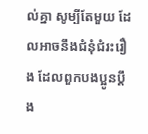ល់គ្នា សូម្បីតែមួយ ដែលអាចនឹងជំនុំជំរះរឿង ដែលពួកបងប្អូនប្តឹង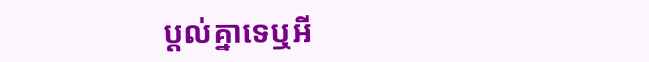ប្តល់គ្នាទេឬអី